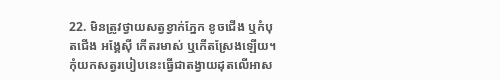22. មិនត្រូវថ្វាយសត្វខ្វាក់ភ្នែក ខូចជើង ឬកំបុតជើង អង្គែស៊ី កើតរមាស់ ឬកើតស្រែងឡើយ។ កុំយកសត្វរបៀបនេះធ្វើជាតង្វាយដុតលើអាស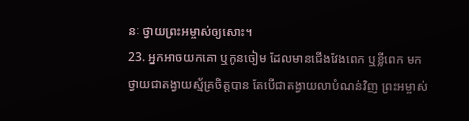នៈ ថ្វាយព្រះអម្ចាស់ឲ្យសោះ។
23. អ្នកអាចយកគោ ឬកូនចៀម ដែលមានជើងវែងពេក ឬខ្លីពេក មកថ្វាយជាតង្វាយស្ម័គ្រចិត្តបាន តែបើជាតង្វាយលាបំណន់វិញ ព្រះអម្ចាស់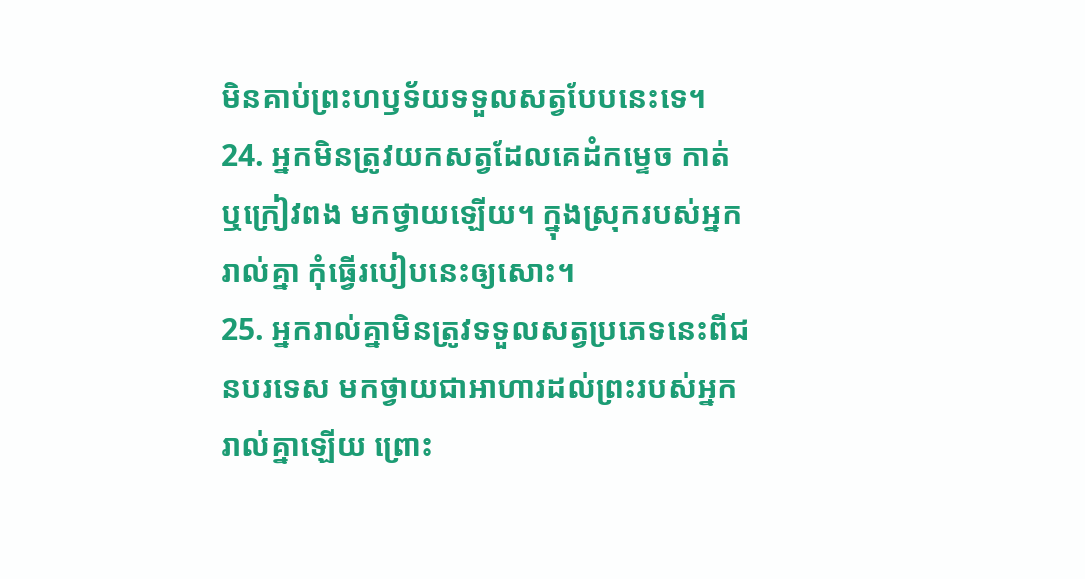មិនគាប់ព្រះហឫទ័យទទួលសត្វបែបនេះទេ។
24. អ្នកមិនត្រូវយកសត្វដែលគេដំកម្ទេច កាត់ ឬក្រៀវពង មកថ្វាយឡើយ។ ក្នុងស្រុករបស់អ្នករាល់គ្នា កុំធ្វើរបៀបនេះឲ្យសោះ។
25. អ្នករាល់គ្នាមិនត្រូវទទួលសត្វប្រភេទនេះពីជនបរទេស មកថ្វាយជាអាហារដល់ព្រះរបស់អ្នករាល់គ្នាឡើយ ព្រោះ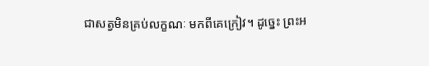ជាសត្វមិនគ្រប់លក្ខណៈ មកពីគេក្រៀវ។ ដូច្នេះ ព្រះអ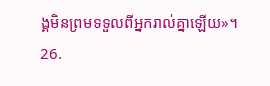ង្គមិនព្រមទទួលពីអ្នករាល់គ្នាឡើយ»។
26.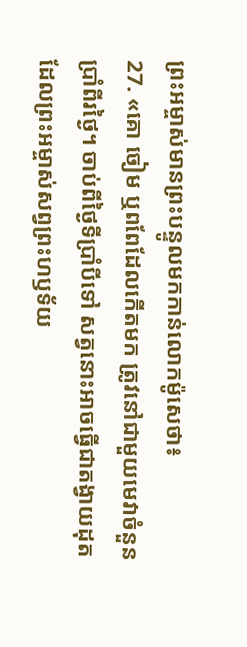ព្រះអម្ចាស់មានព្រះបន្ទូលមកកាន់លោកម៉ូសេថា៖
27. «គោ ចៀម ឬពពែដែលកើតមក ត្រូវនៅជាមួយមេវាចំនួនប្រាំពីរថ្ងៃ។ ចាប់ពីថ្ងៃទីប្រាំបីទៅ សត្វនោះអាចធ្វើជាតង្វាយដុត ដែលព្រះអម្ចាស់សព្វព្រះហឫទ័យ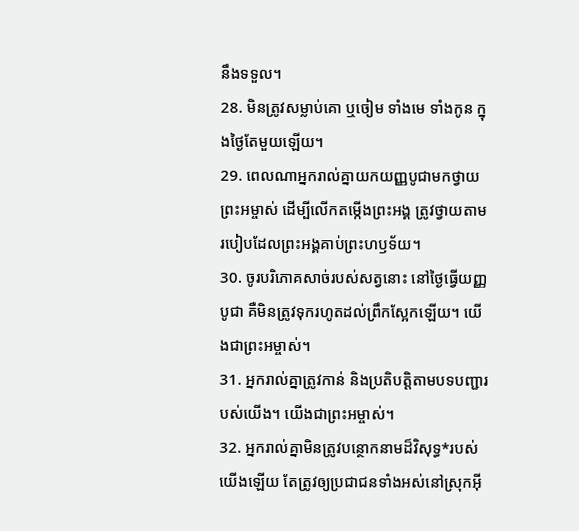នឹងទទួល។
28. មិនត្រូវសម្លាប់គោ ឬចៀម ទាំងមេ ទាំងកូន ក្នុងថ្ងៃតែមួយឡើយ។
29. ពេលណាអ្នករាល់គ្នាយកយញ្ញបូជាមកថ្វាយព្រះអម្ចាស់ ដើម្បីលើកតម្កើងព្រះអង្គ ត្រូវថ្វាយតាមរបៀបដែលព្រះអង្គគាប់ព្រះហឫទ័យ។
30. ចូរបរិភោគសាច់របស់សត្វនោះ នៅថ្ងៃធ្វើយញ្ញបូជា គឺមិនត្រូវទុករហូតដល់ព្រឹកស្អែកឡើយ។ យើងជាព្រះអម្ចាស់។
31. អ្នករាល់គ្នាត្រូវកាន់ និងប្រតិបត្តិតាមបទបញ្ជារបស់យើង។ យើងជាព្រះអម្ចាស់។
32. អ្នករាល់គ្នាមិនត្រូវបន្ថោកនាមដ៏វិសុទ្ធ*របស់យើងឡើយ តែត្រូវឲ្យប្រជាជនទាំងអស់នៅស្រុកអ៊ី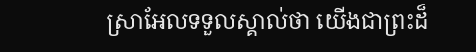ស្រាអែលទទួលស្គាល់ថា យើងជាព្រះដ៏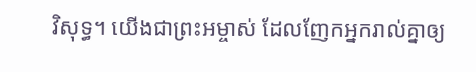វិសុទ្ធ។ យើងជាព្រះអម្ចាស់ ដែលញែកអ្នករាល់គ្នាឲ្យ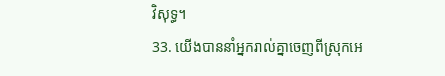វិសុទ្ធ។
33. យើងបាននាំអ្នករាល់គ្នាចេញពីស្រុកអេ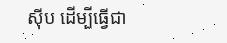ស៊ីប ដើម្បីធ្វើជា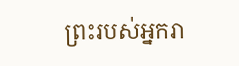ព្រះរបស់អ្នករា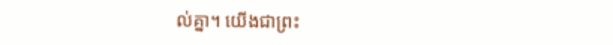ល់គ្នា។ យើងជាព្រះ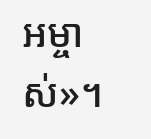អម្ចាស់»។